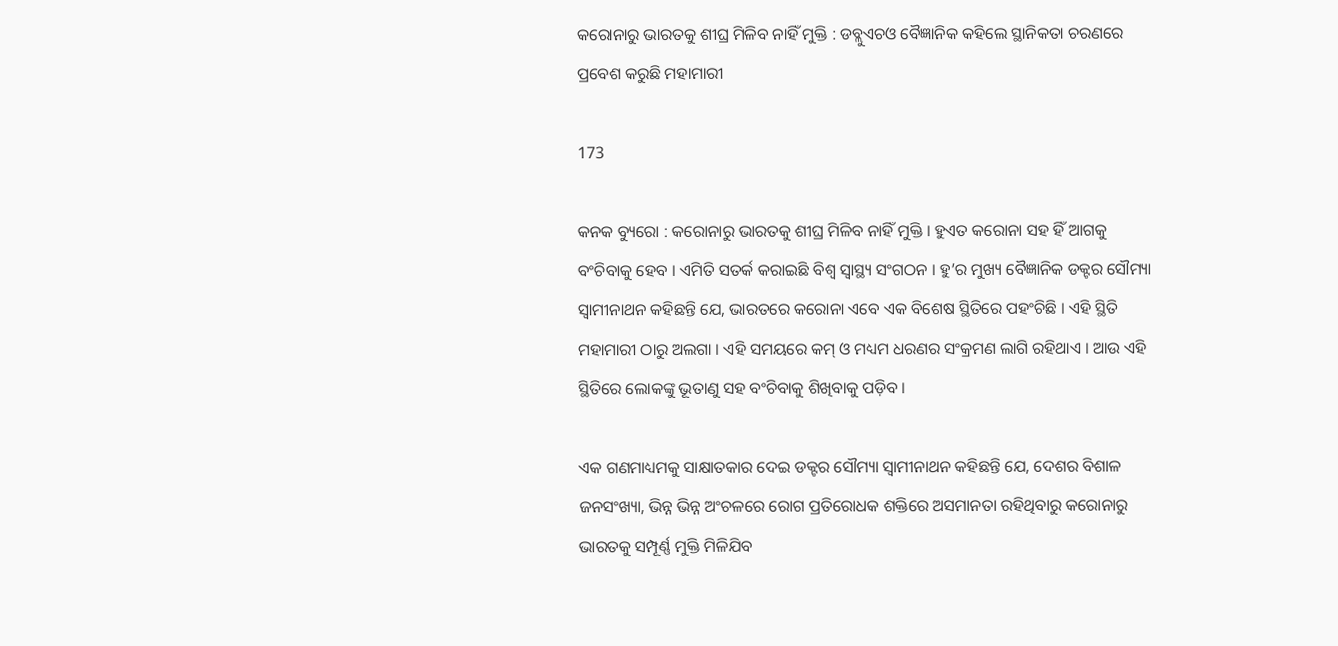କରୋନାରୁ ଭାରତକୁ ଶୀଘ୍ର ମିଳିବ ନାହିଁ ମୁକ୍ତି : ଡବ୍ଲୁଏଚଓ ବୈଜ୍ଞାନିକ କହିଲେ ସ୍ଥାନିକତା ଚରଣରେ ପ୍ରବେଶ କରୁଛି ମହାମାରୀ

173

କନକ ବ୍ୟୁରୋ : କରୋନାରୁ ଭାରତକୁ ଶୀଘ୍ର ମିଳିବ ନାହିଁ ମୁକ୍ତି । ହୁଏତ କରୋନା ସହ ହିଁ ଆଗକୁ ବଂଚିବାକୁ ହେବ । ଏମିତି ସତର୍କ କରାଇଛି ବିଶ୍ୱ ସ୍ୱାସ୍ଥ୍ୟ ସଂଗଠନ । ହୁ’ର ମୁଖ୍ୟ ବୈଜ୍ଞାନିକ ଡକ୍ଟର ସୌମ୍ୟା ସ୍ୱାମୀନାଥନ କହିଛନ୍ତି ଯେ, ଭାରତରେ କରୋନା ଏବେ ଏକ ବିଶେଷ ସ୍ଥିତିରେ ପହଂଚିଛି । ଏହି ସ୍ଥିତି ମହାମାରୀ ଠାରୁ ଅଲଗା । ଏହି ସମୟରେ କମ୍ ଓ ମଧ୍ୟମ ଧରଣର ସଂକ୍ରମଣ ଲାଗି ରହିଥାଏ । ଆଉ ଏହି ସ୍ଥିତିରେ ଲୋକଙ୍କୁ ଭୂତାଣୁ ସହ ବଂଚିବାକୁ ଶିଖିବାକୁ ପଡ଼ିବ ।

ଏକ ଗଣମାଧ୍ୟମକୁ ସାକ୍ଷାତକାର ଦେଇ ଡକ୍ଟର ସୌମ୍ୟା ସ୍ୱାମୀନାଥନ କହିଛନ୍ତି ଯେ, ଦେଶର ବିଶାଳ ଜନସଂଖ୍ୟା, ଭିନ୍ନ ଭିନ୍ନ ଅଂଚଳରେ ରୋଗ ପ୍ରତିରୋଧକ ଶକ୍ତିରେ ଅସମାନତା ରହିଥିବାରୁ କରୋନାରୁ ଭାରତକୁ ସମ୍ପୂର୍ଣ୍ଣ ମୁକ୍ତି ମିଳିଯିବ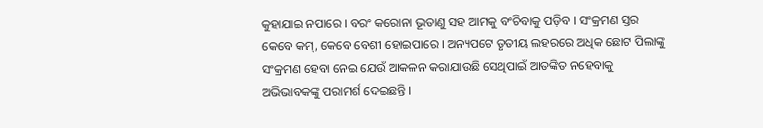କୁହାଯାଇ ନପାରେ । ବରଂ କରୋନା ଭୂତାଣୁ ସହ ଆମକୁ ବଂଚିବାକୁ ପଡ଼ିବ । ସଂକ୍ରମଣ ସ୍ତର କେବେ କମ୍, କେବେ ବେଶୀ ହୋଇପାରେ । ଅନ୍ୟପଟେ ତୃତୀୟ ଲହରରେ ଅଧିକ ଛୋଟ ପିଲାଙ୍କୁ ସଂକ୍ରମଣ ହେବା ନେଇ ଯେଉଁ ଆକଳନ କରାଯାଉଛି ସେଥିପାଇଁ ଆତଙ୍କିତ ନହେବାକୁ ଅଭିଭାବକଙ୍କୁ ପରାମର୍ଶ ଦେଇଛନ୍ତି ।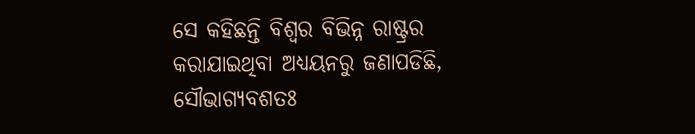ସେ କହିଛନ୍ତି ବିଶ୍ୱର ବିଭିନ୍ନ ରାଷ୍ଟ୍ରର କରାଯାଇଥିବା ଅଧ୍ୟୟନରୁ ଜଣାପଡିଛି, ସୌଭାଗ୍ୟବଶତଃ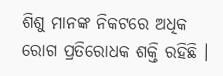ଶିଶୁ ମାନଙ୍କ ନିକଟରେ ଅଧିକ ରୋଗ ପ୍ରତିରୋଧକ ଶକ୍ତି ରହିଛି ।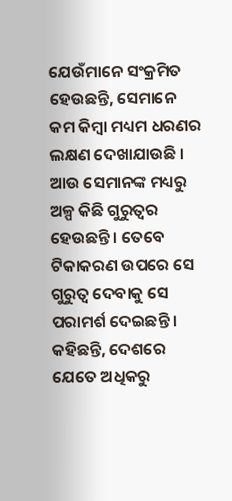ଯେଉଁମାନେ ସଂକ୍ରମିତ ହେଉଛନ୍ତି, ସେମାନେ କମ କିମ୍ବା ମଧ୍ୟମ ଧରଣର ଲକ୍ଷଣ ଦେଖାଯାଉଛି । ଆଉ ସେମାନଙ୍କ ମଧ୍ୟରୁ ଅଳ୍ପ କିଛି ଗୁରୁତ୍ୱର ହେଉଛନ୍ତି । ତେବେ ଟିକାକରଣ ଉପରେ ସେ ଗୁରୁତ୍ୱ ଦେବାକୁ ସେ ପରାମର୍ଶ ଦେଇଛନ୍ତି । କହିଛନ୍ତି, ଦେଶରେ ଯେତେ ଅଧିକରୁ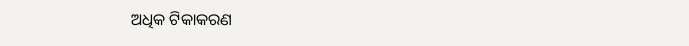ଅଧିକ ଟିକାକରଣ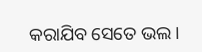କରାଯିବ ସେତେ ଭଲ ।